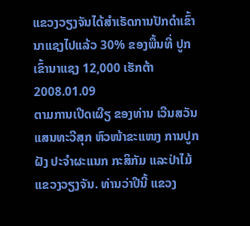ແຂວງວຽງຈັນໄດ້ສຳເຣັດການປັກດຳເຂົ້ານາແຊງໄປແລ້ວ 30% ຂອງພື້ນທີ່ ປູກເຂົ້ານາແຊງ 12,000 ເຮັກຕ້າ
2008.01.09
ຕາມການເປີດເຜີຽ ຂອງທ່ານ ເວີນສວັນ ແສນທະວີສຸກ ຫົວໜ້າຂະແໜງ ການປູກຝັງ ປະຈຳຜະແນກ ກະສິກັມ ແລະປ່າໄມ້ ແຂວງວຽງຈັນ. ທ່ານວ່າປີນີ້ ແຂວງ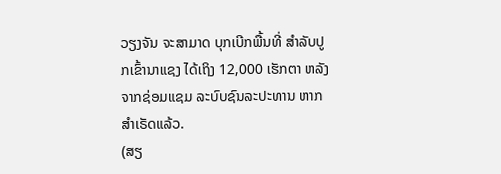ວຽງຈັນ ຈະສາມາດ ບຸກເບີກພື້ນທີ່ ສຳລັບປູກເຂົ້ານາແຊງ ໄດ້ເຖິງ 12,000 ເຮັກຕາ ຫລັງຈາກຊ່ອມແຊມ ລະບົບຊົນລະປະທານ ຫາກສຳເຣັດແລ້ວ.
(ສຽ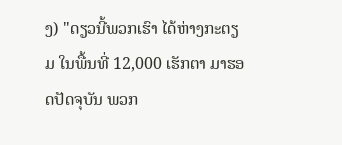ງ) "ດຽວນີ້ພວກເຮົາ ໄດ້ຫ່າງກະຕຽມ ໃນພື້ນທີ່ 12,000 ເຮັກຕາ ມາຮອດປັດຈຸບັນ ພວກ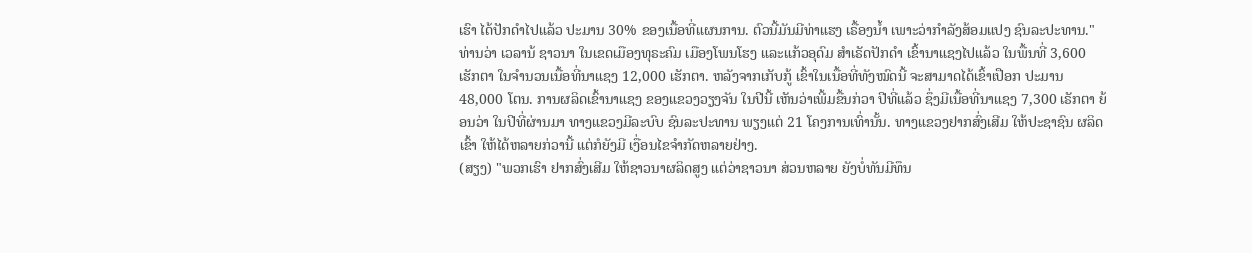ເຮົາ ໄດ້ປັກດຳໄປແລ້ວ ປະມານ 30% ຂອງເນື້ອທີ່ແຜນການ. ຕົວນີ້ມັນມີທ່າແຮງ ເຣື້ອງນ້ຳ ເພາະວ່າກຳລັງສ້ອມແປງ ຊົນລະປະທານ."
ທ່ານວ່າ ເວລານ້ ຊາວນາ ໃນເຂດເມືອງທຸຣະຄົມ ເມືອງໂພນໂຮງ ແລະແກ້ວອຸດົມ ສໍາເຣັດປັກດຳ ເຂົ້ານາແຊງໄປແລ້ວ ໃນພື້ນທີ່ 3,600 ເຮັກຕາ ໃນຈຳນວນເນື້ອທີ່ນາແຊງ 12,000 ເຮັກຕາ. ຫລັງຈາກເກັບກູ້ ເຂົ້າໃນເນື້ອທີ່ທັງໝົດນີ້ ຈະສາມາດໄດ້ເຂົ້າເປືອກ ປະມານ 48,000 ໂຕນ. ການຜລິດເຂົ້ານາແຊງ ຂອງແຂວງວຽງຈັນ ໃນປີນີ້ ເຫັນວ່າເພີ້ມຂື້ນກ່ວາ ປີທີ່ແລ້ວ ຊຶ່ງມີເນື້ອທີ່ນາແຊງ 7,300 ເຣັກຕາ ຍ້ອນວ່າ ໃນປີທີ່ຜ່ານມາ ທາງແຂວງມີລະບົບ ຊົນລະປະທານ ພຽງແຕ່ 21 ໂຄງການເທົ່ານັ້ນ. ທາງແຂວງຢາກສົ່ງເສີມ ໃຫ້ປະຊາຊົນ ຜລິດເຂົ້າ ໃຫ້ໄດ້ຫລາຍກ່ວານີ້ ແຕ່ກໍຍັງມີ ເງື່ອນໄຂຈຳກັດຫລາຍຢ່າງ.
(ສຽງ) "ພວກເຮົາ ຢາກສົ່ງເສີມ ໃຫ້ຊາວນາຜລິດສູງ ແຕ່ວ່າຊາວນາ ສ່ວນຫລາຍ ຍັງບໍ່ທັນມີທຶນ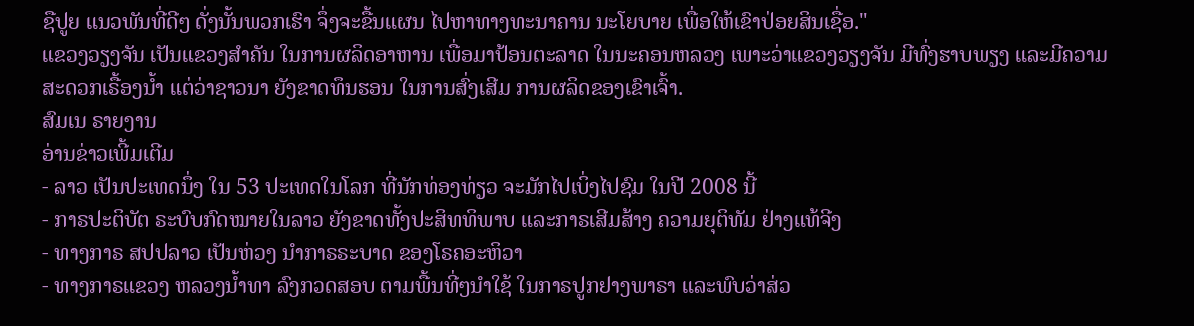ຊືປູຍ ແນວພັນທີ່ດີໆ ດັ່ງນັ້ນພວກເຮົາ ຈຶ່ງຈະຂື້ນແຜນ ໄປຫາທາງທະນາຄານ ນະໂຍບາຍ ເພື່ອໃຫ້ເຂົາປ່ອຍສິນເຊື່ອ."
ແຂວງວຽງຈັນ ເປັນແຂວງສຳຄັນ ໃນການຜລິດອາຫານ ເພື່ອມາປ້ອນຕະລາດ ໃນນະຄອນຫລວງ ເພາະວ່າແຂວງວຽງຈັນ ມີທົ່ງຮາບພຽງ ແລະມີຄວາມ ສະດວກເຣື້ອງນ້ຳ ແຕ່ວ່າຊາວນາ ຍັງຂາດທຶນຮອນ ໃນການສົ່ງເສີມ ການຜລິດຂອງເຂົາເຈົ້າ.
ສົມເນ ຣາຍງານ
ອ່ານຂ່າວເພີ້ມເຕີມ
- ລາວ ເປັນປະເທດນຶ່ງ ໃນ 53 ປະເທດໃນໂລກ ທີ່ນັກທ່ອງທ່ຽວ ຈະມັກໄປເບິ່ງໄປຊົມ ໃນປີ 2008 ນີ້
- ກາຣປະຕິບັຕ ຣະບົບກົດໝາຍໃນລາວ ຍັງຂາດທັ້ງປະສິທທິພາບ ແລະກາຣເສີມສ້າງ ຄວາມຍຸຕິທັມ ຢ່າງແທ້ຈີງ
- ທາງກາຣ ສປປລາວ ເປັນຫ່ວງ ນຳກາຣຣະບາດ ຂອງໂຣຄອະຫິວາ
- ທາງກາຣແຂວງ ຫລວງນ້ຳທາ ລົງກວດສອບ ຕາມພື້ນທີ່ໆນຳໃຊ້ ໃນກາຣປູກຢາງພາຣາ ແລະພົບວ່າສ່ວ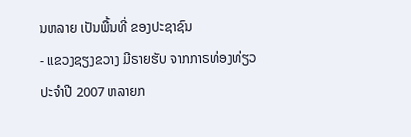ນຫລາຍ ເປັນພື້ນທີ່ ຂອງປະຊາຊົນ
- ແຂວງຊຽງຂວາງ ມີຣາຍຮັບ ຈາກກາຣທ່ອງທ່ຽວ ປະຈຳປີ 2007 ຫລາຍກ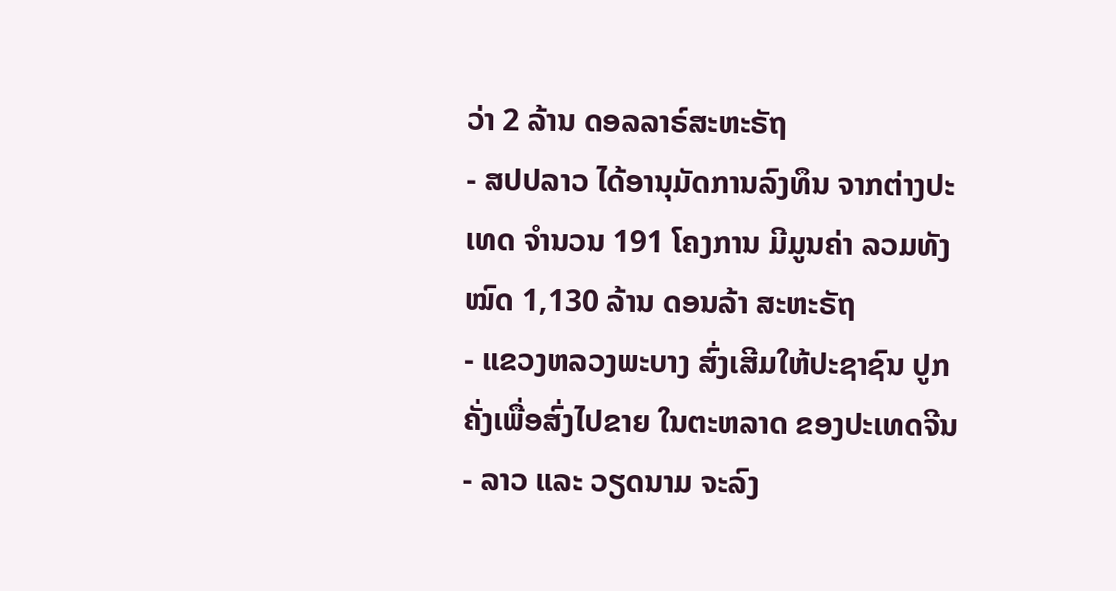ວ່າ 2 ລ້ານ ດອລລາຣ໌ສະຫະຣັຖ
- ສປປລາວ ໄດ້ອານຸມັດການລົງທຶນ ຈາກຕ່າງປະເທດ ຈຳນວນ 191 ໂຄງການ ມີມູນຄ່າ ລວມທັງໝົດ 1,130 ລ້ານ ດອນລ້າ ສະຫະຣັຖ
- ແຂວງຫລວງພະບາງ ສົ່ງເສີມໃຫ້ປະຊາຊົນ ປູກຄັ່ງເພື່ອສົ່ງໄປຂາຍ ໃນຕະຫລາດ ຂອງປະເທດຈີນ
- ລາວ ແລະ ວຽດນາມ ຈະລົງ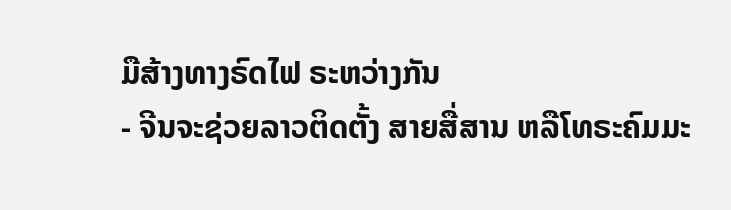ມືສ້າງທາງຣົດໄຟ ຣະຫວ່າງກັນ
- ຈີນຈະຊ່ວຍລາວຕິດຕັ້ງ ສາຍສື່ສານ ຫລືໂທຣະຄົມມະ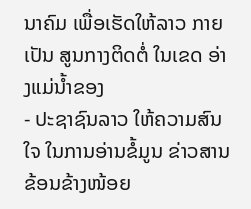ນາຄົມ ເພື່ອເຮັດໃຫ້ລາວ ກາຍເປັນ ສູນກາງຕິດຕໍ່ ໃນເຂດ ອ່າງແມ່ນ້ຳຂອງ
- ປະຊາຊົນລາວ ໃຫ້ຄວາມສົນໃຈ ໃນການອ່ານຂໍ້ມູນ ຂ່າວສານຂ້ອນຂ້າງໜ້ອຍ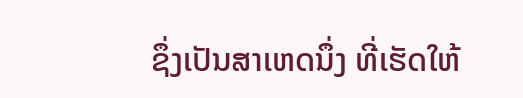ຊຶ່ງເປັນສາເຫດນຶ່ງ ທີ່ເຮັດໃຫ້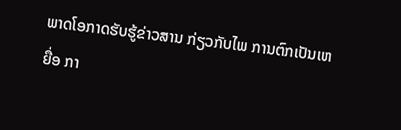ພາດໂອກາດຮັບຮູ້ຂ່າວສານ ກ່ຽວກັບໄພ ການຕົກເປັນເຫຍື່ອ ກາ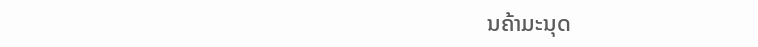ນຄ້າມະນຸດ